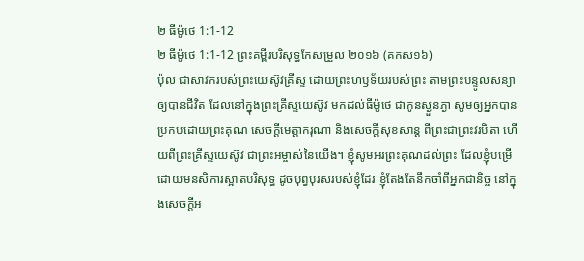២ ធីម៉ូថេ 1:1-12
២ ធីម៉ូថេ 1:1-12 ព្រះគម្ពីរបរិសុទ្ធកែសម្រួល ២០១៦ (គកស១៦)
ប៉ុល ជាសាវករបស់ព្រះយេស៊ូវគ្រីស្ទ ដោយព្រះហឫទ័យរបស់ព្រះ តាមព្រះបន្ទូលសន្យាឲ្យបានជីវិត ដែលនៅក្នុងព្រះគ្រីស្ទយេស៊ូវ មកដល់ធីម៉ូថេ ជាកូនស្ងួនភ្ងា សូមឲ្យអ្នកបានប្រកបដោយព្រះគុណ សេចក្ដីមេត្តាករុណា និងសេចក្ដីសុខសាន្ត ពីព្រះជាព្រះវរបិតា ហើយពីព្រះគ្រីស្ទយេស៊ូវ ជាព្រះអម្ចាស់នៃយើង។ ខ្ញុំសូមអរព្រះគុណដល់ព្រះ ដែលខ្ញុំបម្រើដោយមនសិការស្អាតបរិសុទ្ធ ដូចបុព្វបុរសរបស់ខ្ញុំដែរ ខ្ញុំតែងតែនឹកចាំពីអ្នកជានិច្ច នៅក្នុងសេចក្ដីអ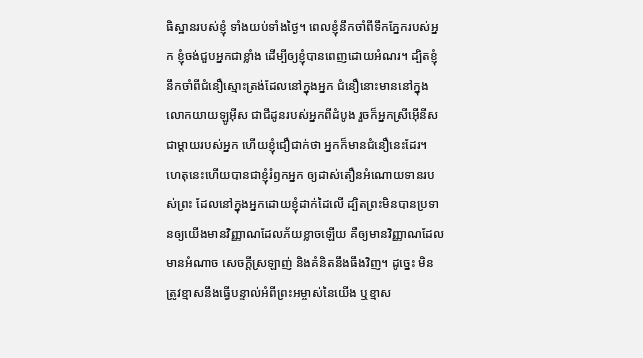ធិស្ឋានរបស់ខ្ញុំ ទាំងយប់ទាំងថ្ងៃ។ ពេលខ្ញុំនឹកចាំពីទឹកភ្នែករបស់អ្នក ខ្ញុំចង់ជួបអ្នកជាខ្លាំង ដើម្បីឲ្យខ្ញុំបានពេញដោយអំណរ។ ដ្បិតខ្ញុំនឹកចាំពីជំនឿស្មោះត្រង់ដែលនៅក្នុងអ្នក ជំនឿនោះមាននៅក្នុងលោកយាយឡូអ៊ីស ជាជីដូនរបស់អ្នកពីដំបូង រួចក៏អ្នកស្រីអ៊ើនីស ជាម្តាយរបស់អ្នក ហើយខ្ញុំជឿជាក់ថា អ្នកក៏មានជំនឿនេះដែរ។ ហេតុនេះហើយបានជាខ្ញុំរំឭកអ្នក ឲ្យដាស់តឿនអំណោយទានរបស់ព្រះ ដែលនៅក្នុងអ្នកដោយខ្ញុំដាក់ដៃលើ ដ្បិតព្រះមិនបានប្រទានឲ្យយើងមានវិញ្ញាណដែលភ័យខ្លាចឡើយ គឺឲ្យមានវិញ្ញាណដែលមានអំណាច សេចក្ដីស្រឡាញ់ និងគំនិតនឹងធឹងវិញ។ ដូច្នេះ មិនត្រូវខ្មាសនឹងធ្វើបន្ទាល់អំពីព្រះអម្ចាស់នៃយើង ឬខ្មាស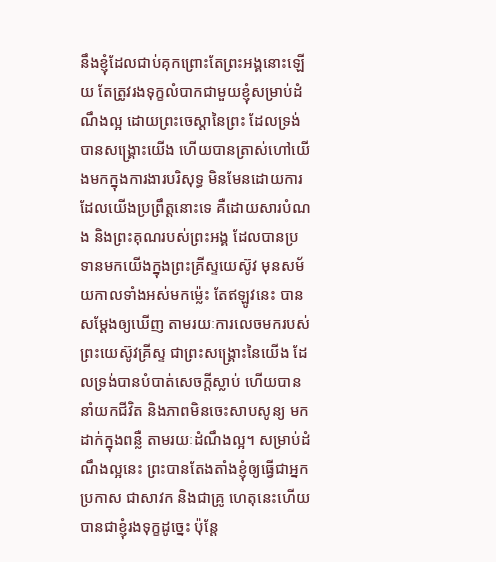នឹងខ្ញុំដែលជាប់គុកព្រោះតែព្រះអង្គនោះឡើយ តែត្រូវរងទុក្ខលំបាកជាមួយខ្ញុំសម្រាប់ដំណឹងល្អ ដោយព្រះចេស្តានៃព្រះ ដែលទ្រង់បានសង្គ្រោះយើង ហើយបានត្រាស់ហៅយើងមកក្នុងការងារបរិសុទ្ធ មិនមែនដោយការដែលយើងប្រព្រឹត្តនោះទេ គឺដោយសារបំណង និងព្រះគុណរបស់ព្រះអង្គ ដែលបានប្រទានមកយើងក្នុងព្រះគ្រីស្ទយេស៊ូវ មុនសម័យកាលទាំងអស់មកម៉្លេះ តែឥឡូវនេះ បានសម្តែងឲ្យឃើញ តាមរយៈការលេចមករបស់ព្រះយេស៊ូវគ្រីស្ទ ជាព្រះសង្គ្រោះនៃយើង ដែលទ្រង់បានបំបាត់សេចក្ដីស្លាប់ ហើយបាននាំយកជីវិត និងភាពមិនចេះសាបសូន្យ មកដាក់ក្នុងពន្លឺ តាមរយៈដំណឹងល្អ។ សម្រាប់ដំណឹងល្អនេះ ព្រះបានតែងតាំងខ្ញុំឲ្យធ្វើជាអ្នកប្រកាស ជាសាវក និងជាគ្រូ ហេតុនេះហើយបានជាខ្ញុំរងទុក្ខដូច្នេះ ប៉ុន្ដែ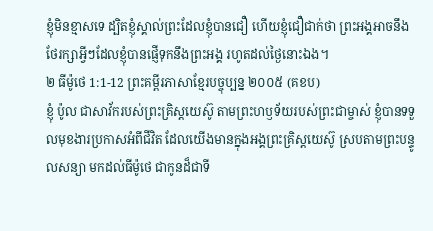ខ្ញុំមិនខ្មាសទេ ដ្បិតខ្ញុំស្គាល់ព្រះដែលខ្ញុំបានជឿ ហើយខ្ញុំជឿជាក់ថា ព្រះអង្គអាចនឹងថែរក្សាអ្វីៗដែលខ្ញុំបានផ្ញើទុកនឹងព្រះអង្គ រហូតដល់ថ្ងៃនោះឯង។
២ ធីម៉ូថេ 1:1-12 ព្រះគម្ពីរភាសាខ្មែរបច្ចុប្បន្ន ២០០៥ (គខប)
ខ្ញុំ ប៉ូល ជាសាវ័ករបស់ព្រះគ្រិស្តយេស៊ូ តាមព្រះហឫទ័យរបស់ព្រះជាម្ចាស់ ខ្ញុំបានទទួលមុខងារប្រកាសអំពីជីវិត ដែលយើងមានក្នុងអង្គព្រះគ្រិស្តយេស៊ូ ស្របតាមព្រះបន្ទូលសន្យា មកដល់ធីម៉ូថេ ជាកូនដ៏ជាទី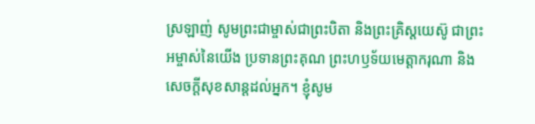ស្រឡាញ់ សូមព្រះជាម្ចាស់ជាព្រះបិតា និងព្រះគ្រិស្តយេស៊ូ ជាព្រះអម្ចាស់នៃយើង ប្រទានព្រះគុណ ព្រះហឫទ័យមេត្តាករុណា និងសេចក្ដីសុខសាន្តដល់អ្នក។ ខ្ញុំសូម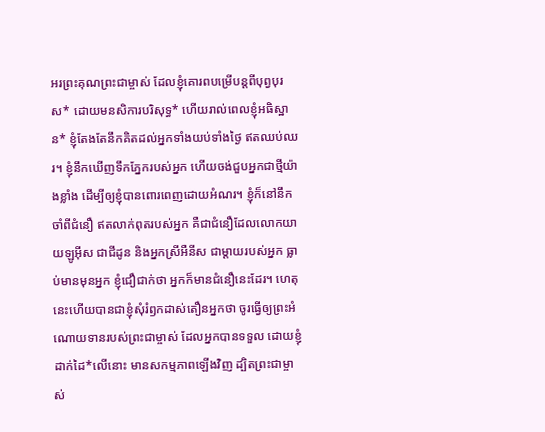អរព្រះគុណព្រះជាម្ចាស់ ដែលខ្ញុំគោរពបម្រើបន្ដពីបុព្វបុរស* ដោយមនសិការបរិសុទ្ធ* ហើយរាល់ពេលខ្ញុំអធិស្ឋាន* ខ្ញុំតែងតែនឹកគិតដល់អ្នកទាំងយប់ទាំងថ្ងៃ ឥតឈប់ឈរ។ ខ្ញុំនឹកឃើញទឹកភ្នែករបស់អ្នក ហើយចង់ជួបអ្នកជាថ្មីយ៉ាងខ្លាំង ដើម្បីឲ្យខ្ញុំបានពោរពេញដោយអំណរ។ ខ្ញុំក៏នៅនឹកចាំពីជំនឿ ឥតលាក់ពុតរបស់អ្នក គឺជាជំនឿដែលលោកយាយឡូអ៊ីស ជាជីដូន និងអ្នកស្រីអឺនីស ជាម្ដាយរបស់អ្នក ធ្លាប់មានមុនអ្នក ខ្ញុំជឿជាក់ថា អ្នកក៏មានជំនឿនេះដែរ។ ហេតុនេះហើយបានជាខ្ញុំសុំរំឭកដាស់តឿនអ្នកថា ចូរធ្វើឲ្យព្រះអំណោយទានរបស់ព្រះជាម្ចាស់ ដែលអ្នកបានទទួល ដោយខ្ញុំដាក់ដៃ*លើនោះ មានសកម្មភាពឡើងវិញ ដ្បិតព្រះជាម្ចាស់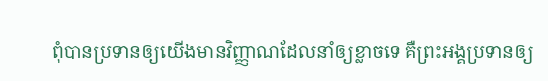ពុំបានប្រទានឲ្យយើងមានវិញ្ញាណដែលនាំឲ្យខ្លាចទេ គឺព្រះអង្គប្រទានឲ្យ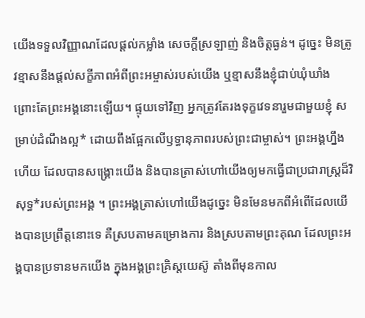យើងទទួលវិញ្ញាណដែលផ្ដល់កម្លាំង សេចក្ដីស្រឡាញ់ និងចិត្តធ្ងន់។ ដូច្នេះ មិនត្រូវខ្មាសនឹងផ្ដល់សក្ខីភាពអំពីព្រះអម្ចាស់របស់យើង ឬខ្មាសនឹងខ្ញុំជាប់ឃុំឃាំង ព្រោះតែព្រះអង្គនោះឡើយ។ ផ្ទុយទៅវិញ អ្នកត្រូវតែរងទុក្ខវេទនារួមជាមួយខ្ញុំ សម្រាប់ដំណឹងល្អ* ដោយពឹងផ្អែកលើឫទ្ធានុភាពរបស់ព្រះជាម្ចាស់។ ព្រះអង្គហ្នឹងហើយ ដែលបានសង្គ្រោះយើង និងបានត្រាស់ហៅយើងឲ្យមកធ្វើជាប្រជារាស្ត្រដ៏វិសុទ្ធ*របស់ព្រះអង្គ ។ ព្រះអង្គត្រាស់ហៅយើងដូច្នេះ មិនមែនមកពីអំពើដែលយើងបានប្រព្រឹត្តនោះទេ គឺស្របតាមគម្រោងការ និងស្របតាមព្រះគុណ ដែលព្រះអង្គបានប្រទានមកយើង ក្នុងអង្គព្រះគ្រិស្តយេស៊ូ តាំងពីមុនកាល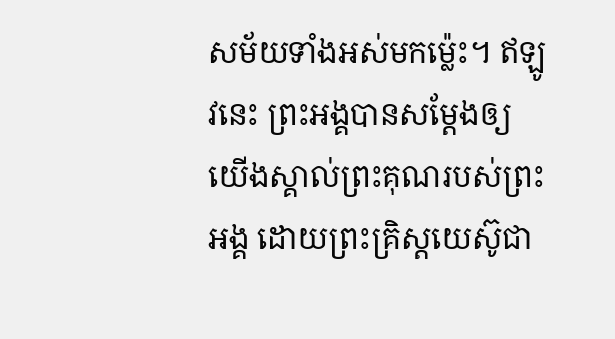សម័យទាំងអស់មកម៉្លេះ។ ឥឡូវនេះ ព្រះអង្គបានសម្តែងឲ្យយើងស្គាល់ព្រះគុណរបស់ព្រះអង្គ ដោយព្រះគ្រិស្តយេស៊ូជា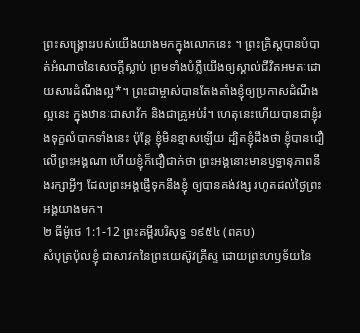ព្រះសង្គ្រោះរបស់យើងយាងមកក្នុងលោកនេះ ។ ព្រះគ្រិស្តបានបំបាត់អំណាចនៃសេចក្ដីស្លាប់ ព្រមទាំងបំភ្លឺយើងឲ្យស្គាល់ជីវិតអមតៈដោយសារដំណឹងល្អ*។ ព្រះជាម្ចាស់បានតែងតាំងខ្ញុំឲ្យប្រកាសដំណឹងល្អនេះ ក្នុងឋានៈជាសាវ័ក និងជាគ្រូអប់រំ។ ហេតុនេះហើយបានជាខ្ញុំរងទុក្ខលំបាកទាំងនេះ ប៉ុន្តែ ខ្ញុំមិនខ្មាសឡើយ ដ្បិតខ្ញុំដឹងថា ខ្ញុំបានជឿលើព្រះអង្គណា ហើយខ្ញុំក៏ជឿជាក់ថា ព្រះអង្គនោះមានឫទ្ធានុភាពនឹងរក្សាអ្វីៗ ដែលព្រះអង្គផ្ញើទុកនឹងខ្ញុំ ឲ្យបានគង់វង្ស រហូតដល់ថ្ងៃព្រះអង្គយាងមក។
២ ធីម៉ូថេ 1:1-12 ព្រះគម្ពីរបរិសុទ្ធ ១៩៥៤ (ពគប)
សំបុត្រប៉ុលខ្ញុំ ជាសាវកនៃព្រះយេស៊ូវគ្រីស្ទ ដោយព្រះហឫទ័យនៃ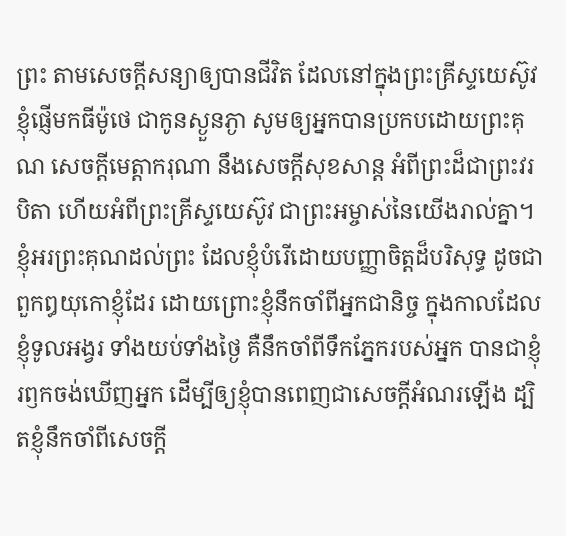ព្រះ តាមសេចក្ដីសន្យាឲ្យបានជីវិត ដែលនៅក្នុងព្រះគ្រីស្ទយេស៊ូវ ខ្ញុំផ្ញើមកធីម៉ូថេ ជាកូនស្ងួនភ្ងា សូមឲ្យអ្នកបានប្រកបដោយព្រះគុណ សេចក្ដីមេត្តាករុណា នឹងសេចក្ដីសុខសាន្ត អំពីព្រះដ៏ជាព្រះវរបិតា ហើយអំពីព្រះគ្រីស្ទយេស៊ូវ ជាព្រះអម្ចាស់នៃយើងរាល់គ្នា។ ខ្ញុំអរព្រះគុណដល់ព្រះ ដែលខ្ញុំបំរើដោយបញ្ញាចិត្តដ៏បរិសុទ្ធ ដូចជាពួកឰយុកោខ្ញុំដែរ ដោយព្រោះខ្ញុំនឹកចាំពីអ្នកជានិច្ច ក្នុងកាលដែលខ្ញុំទូលអង្វរ ទាំងយប់ទាំងថ្ងៃ គឺនឹកចាំពីទឹកភ្នែករបស់អ្នក បានជាខ្ញុំរឭកចង់ឃើញអ្នក ដើម្បីឲ្យខ្ញុំបានពេញជាសេចក្ដីអំណរឡើង ដ្បិតខ្ញុំនឹកចាំពីសេចក្ដី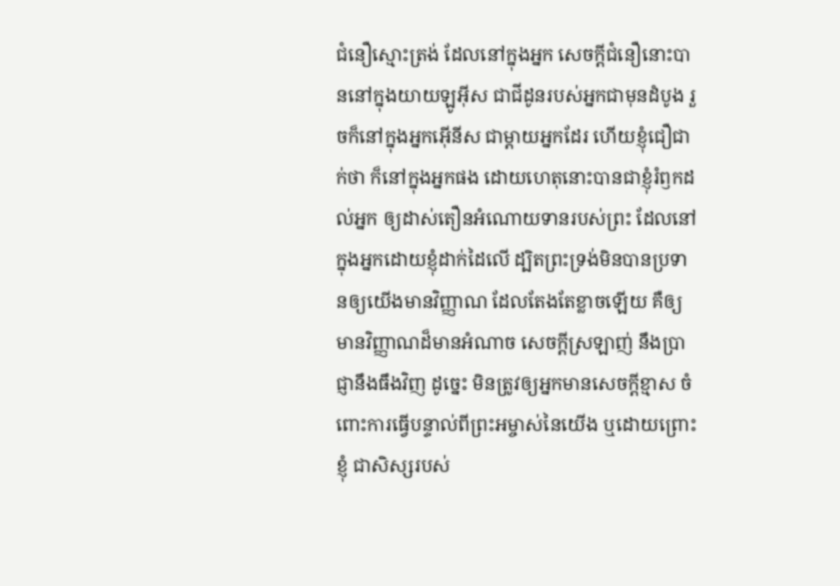ជំនឿស្មោះត្រង់ ដែលនៅក្នុងអ្នក សេចក្ដីជំនឿនោះបាននៅក្នុងយាយឡូអ៊ីស ជាជីដូនរបស់អ្នកជាមុនដំបូង រួចក៏នៅក្នុងអ្នកអ៊ើនីស ជាម្តាយអ្នកដែរ ហើយខ្ញុំជឿជាក់ថា ក៏នៅក្នុងអ្នកផង ដោយហេតុនោះបានជាខ្ញុំរំឭកដល់អ្នក ឲ្យដាស់តឿនអំណោយទានរបស់ព្រះ ដែលនៅក្នុងអ្នកដោយខ្ញុំដាក់ដៃលើ ដ្បិតព្រះទ្រង់មិនបានប្រទានឲ្យយើងមានវិញ្ញាណ ដែលតែងតែខ្លាចឡើយ គឺឲ្យមានវិញ្ញាណដ៏មានអំណាច សេចក្ដីស្រឡាញ់ នឹងប្រាជ្ញានឹងធឹងវិញ ដូច្នេះ មិនត្រូវឲ្យអ្នកមានសេចក្ដីខ្មាស ចំពោះការធ្វើបន្ទាល់ពីព្រះអម្ចាស់នៃយើង ឬដោយព្រោះខ្ញុំ ជាសិស្សរបស់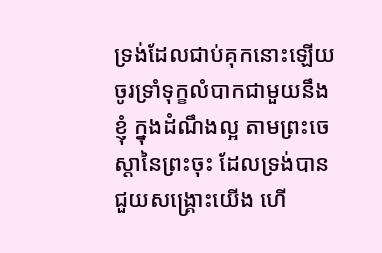ទ្រង់ដែលជាប់គុកនោះឡើយ ចូរទ្រាំទុក្ខលំបាកជាមួយនឹងខ្ញុំ ក្នុងដំណឹងល្អ តាមព្រះចេស្តានៃព្រះចុះ ដែលទ្រង់បានជួយសង្គ្រោះយើង ហើ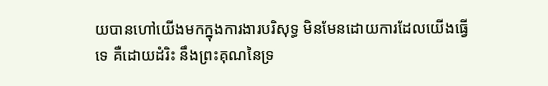យបានហៅយើងមកក្នុងការងារបរិសុទ្ធ មិនមែនដោយការដែលយើងធ្វើទេ គឺដោយដំរិះ នឹងព្រះគុណនៃទ្រ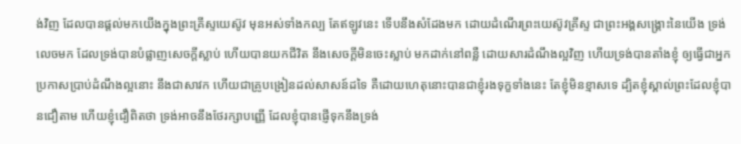ង់វិញ ដែលបានផ្តល់មកយើងក្នុងព្រះគ្រីស្ទយេស៊ូវ មុនអស់ទាំងកល្ប តែឥឡូវនេះ ទើបនឹងសំដែងមក ដោយដំណើរព្រះយេស៊ូវគ្រីស្ទ ជាព្រះអង្គសង្គ្រោះនៃយើង ទ្រង់លេចមក ដែលទ្រង់បានបំផ្លាញសេចក្ដីស្លាប់ ហើយបានយកជីវិត នឹងសេចក្ដីមិនចេះស្លាប់ មកដាក់នៅពន្លឺ ដោយសារដំណឹងល្អវិញ ហើយទ្រង់បានតាំងខ្ញុំ ឲ្យធ្វើជាអ្នកប្រកាសប្រាប់ដំណឹងល្អនោះ នឹងជាសាវក ហើយជាគ្រូបង្រៀនដល់សាសន៍ដទៃ គឺដោយហេតុនោះបានជាខ្ញុំរងទុក្ខទាំងនេះ តែខ្ញុំមិនខ្មាសទេ ដ្បិតខ្ញុំស្គាល់ព្រះដែលខ្ញុំបានជឿតាម ហើយខ្ញុំជឿពិតថា ទ្រង់អាចនឹងថែរក្សាបញ្ញើ ដែលខ្ញុំបានផ្ញើទុកនឹងទ្រង់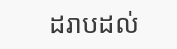ដរាបដល់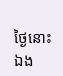ថ្ងៃនោះឯង